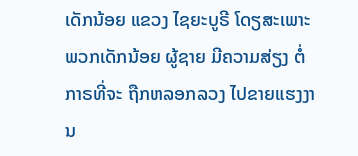ເດັກນ້ອຍ ແຂວງ ໄຊຍະບູຣີ ໂດຽສະເພາະ ພວກເດັກນ້ອຍ ຜູ້ຊາຍ ມີຄວາມສ່ຽງ ຕໍ່ກາຣທີ່ຈະ ຖືກຫລອກລວງ ໄປຂາຍແຮງງານ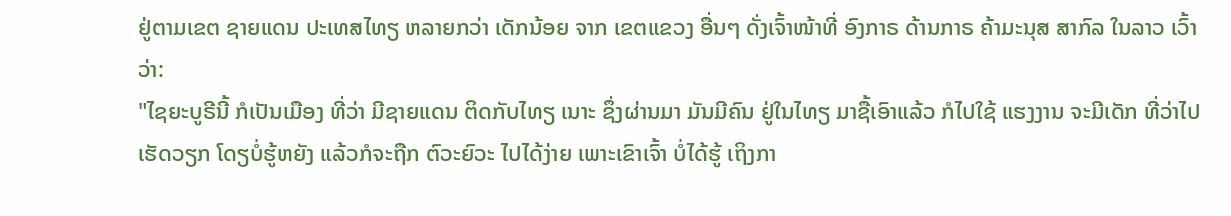ຢູ່ຕາມເຂຕ ຊາຍແດນ ປະເທສໄທຽ ຫລາຍກວ່າ ເດັກນ້ອຍ ຈາກ ເຂຕແຂວງ ອື່ນໆ ດັ່ງເຈົ້າໜ້າທີ່ ອົງກາຣ ດ້ານກາຣ ຄ້າມະນຸສ ສາກົລ ໃນລາວ ເວົ້າວ່າ:
"ໄຊຍະບູຣີນີ້ ກໍເປັນເມືອງ ທີ່ວ່າ ມີຊາຍແດນ ຕິດກັບໄທຽ ເນາະ ຊຶ່ງຜ່ານມາ ມັນມີຄົນ ຢູ່ໃນໄທຽ ມາຊື້ເອົາແລ້ວ ກໍໄປໃຊ້ ແຮງງານ ຈະມີເດັກ ທີ່ວ່າໄປ ເຮັດວຽກ ໂດຽບໍ່ຮູ້ຫຍັງ ແລ້ວກໍຈະຖືກ ຕົວະຍົວະ ໄປໄດ້ງ່າຍ ເພາະເຂົາເຈົ້າ ບໍ່ໄດ້ຮູ້ ເຖິງກາ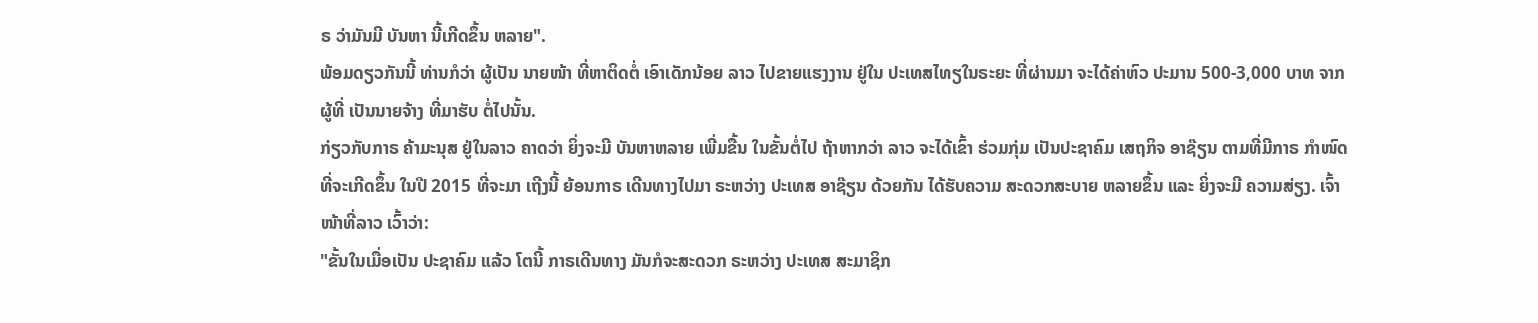ຣ ວ່າມັນມີ ບັນຫາ ນີ້ເກີດຂຶ້ນ ຫລາຍ".
ພ້ອມດຽວກັນນີ້ ທ່ານກໍວ່າ ຜູ້ເປັນ ນາຍໜ້າ ທີ່ຫາຕິດຕໍ່ ເອົາເດັກນ້ອຍ ລາວ ໄປຂາຍແຮງງານ ຢູ່ໃນ ປະເທສໄທຽໃນຣະຍະ ທີ່ຜ່ານມາ ຈະໄດ້ຄ່າຫົວ ປະມານ 500-3,000 ບາທ ຈາກຜູ້ທີ່ ເປັນນາຍຈ້າງ ທີ່ມາຮັບ ຕໍ່ໄປນັ້ນ.
ກ່ຽວກັບກາຣ ຄ້າມະນຸສ ຢູ່ໃນລາວ ຄາດວ່າ ຍິ່ງຈະມີ ບັນຫາຫລາຍ ເພີ່ມຂື້ນ ໃນຂັ້ນຕໍ່ໄປ ຖ້າຫາກວ່າ ລາວ ຈະໄດ້ເຂົ້າ ຮ່ວມກຸ່ມ ເປັນປະຊາຄົມ ເສຖກິຈ ອາຊ໊ຽນ ຕາມທີ່ມີກາຣ ກຳໜົດ ທີ່ຈະເກີດຂຶ້ນ ໃນປີ 2015 ທີ່ຈະມາ ເຖີງນີ້ ຍ້ອນກາຣ ເດີນທາງໄປມາ ຣະຫວ່າງ ປະເທສ ອາຊ໊ຽນ ດ້ວຍກັນ ໄດ້ຮັບຄວາມ ສະດວກສະບາຍ ຫລາຍຂຶ້ນ ແລະ ຍິ່ງຈະມີ ຄວາມສ່ຽງ. ເຈົ້າໜ້າທີ່ລາວ ເວົ້າວ່າ:
"ຂັ້ນໃນເມື່ອເປັນ ປະຊາຄົມ ແລ້ວ ໂຕນີ້ ກາຣເດີນທາງ ມັນກໍຈະສະດວກ ຣະຫວ່າງ ປະເທສ ສະມາຊິກ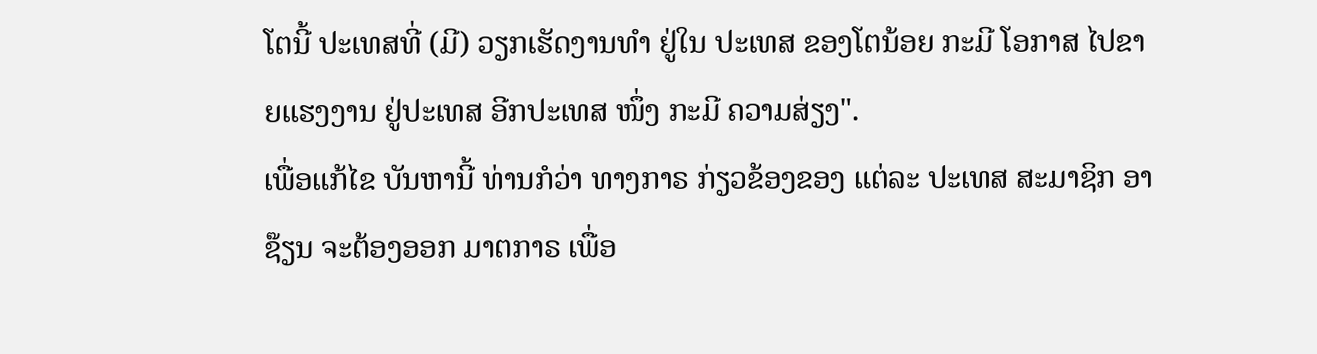ໂຕນີ້ ປະເທສທີ່ (ມີ) ວຽກເຮັດງານທຳ ຢູ່ໃນ ປະເທສ ຂອງໂຕນ້ອຍ ກະມີ ໂອກາສ ໄປຂາຍແຮງງານ ຢູ່ປະເທສ ອີກປະເທສ ໜຶ່ງ ກະມີ ຄວາມສ່ຽງ".
ເພື່ອແກ້ໄຂ ບັນຫານີ້ ທ່ານກໍວ່າ ທາງກາຣ ກ່ຽວຂ້ອງຂອງ ແຕ່ລະ ປະເທສ ສະມາຊິກ ອາຊ໊ຽນ ຈະຕ້ອງອອກ ມາຕກາຣ ເພື່ອ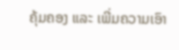ຄຸ້ມຄອງ ແລະ ເພີ່ມຄວາມເອົາ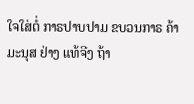ໃຈໃສ່ຕໍ່ ກາຣປາບປາມ ຂບວນກາຣ ຄ້າມະນຸສ ຢ່າງ ແທ້ຈີງ ຖ້າ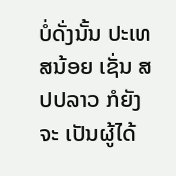ບໍ່ດັ່ງນັ້ນ ປະເທສນ້ອຍ ເຊັ່ນ ສປປລາວ ກໍຍັງຈະ ເປັນຜູ້ໄດ້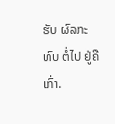ຮັບ ຜົລກະທົບ ຕໍ່ໄປ ຢູ່ຄືເກົ່າ.